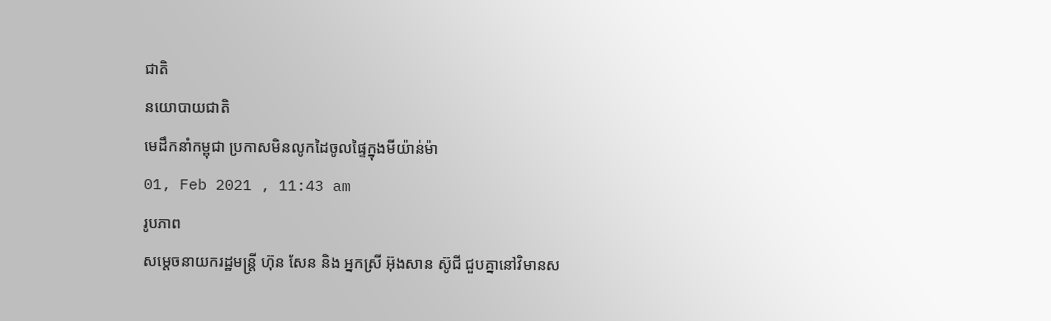ជាតិ
នយោបាយជាតិ
មេដឹកនាំកម្ពុជា ប្រកាសមិនលូកដៃចូលផ្ទៃក្នុងមីយ៉ាន់ម៉ា
01, Feb 2021 , 11:43 am
រូបភាព
សម្តេចនាយករដ្ឋមន្រ្តី ហ៊ុន សែន និង អ្នកស្រី អ៊ុងសាន ស៊ូជី ជួបគ្នានៅវិមានស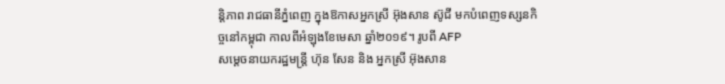ន្តិភាព រាជធានីភ្នំពេញ ក្នុងឱកាសអ្នកស្រី អ៊ុងសាន ស៊ូជី មកបំពេញទស្សនកិច្ចនៅកម្ពុជា កាលពីអំឡុងខែមេសា ឆ្នាំ២០១៩។ រូបពី AFP
សម្តេចនាយករដ្ឋមន្រ្តី ហ៊ុន សែន និង អ្នកស្រី អ៊ុងសាន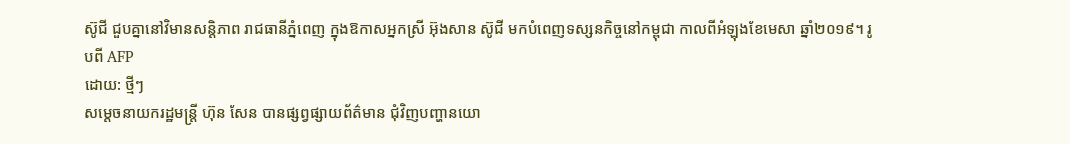ស៊ូជី ជួបគ្នានៅវិមានសន្តិភាព រាជធានីភ្នំពេញ ក្នុងឱកាសអ្នកស្រី អ៊ុងសាន ស៊ូជី មកបំពេញទស្សនកិច្ចនៅកម្ពុជា កាលពីអំឡុងខែមេសា ឆ្នាំ២០១៩។ រូបពី AFP
ដោយ: ថ្មីៗ
សម្តេចនាយករដ្ឋមន្រ្តី ហ៊ុន សែន បានផ្សព្វផ្សាយព័ត៌មាន ជុំវិញបញ្ហានយោ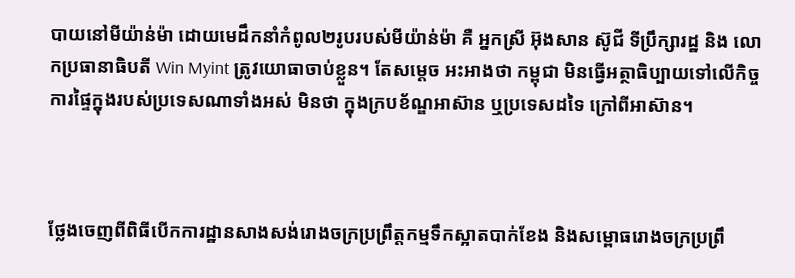បាយនៅមីយ៉ាន់ម៉ា ដោយមេដឹកនាំកំពូល២រូបរបស់មីយ៉ាន់ម៉ា គឺ អ្នកស្រី អ៊ុងសាន ស៊ូជី ទីប្រឹក្សារដ្ឋ និង លោកប្រធានាធិបតី Win Myint ត្រូវយោធាចាប់ខ្លួន។ តែសម្តេច អះអាងថា កម្ពុជា មិនធ្វើអត្ថាធិប្បាយទៅលើកិច្ចការផ្ទៃក្នុងរបស់ប្រទេសណាទាំងអស់ មិនថា ក្នុងក្របខ័ណ្ឌអាស៊ាន ឬប្រទេសដទៃ ក្រៅពីអាស៊ាន។



ថ្លែងចេញពីពិធីបើកការដ្ឋានសាងសង់រោងចក្រប្រព្រឹត្តកម្មទឹកស្អាតបាក់ខែង និងសម្ពោធរោងចក្រប្រព្រឹ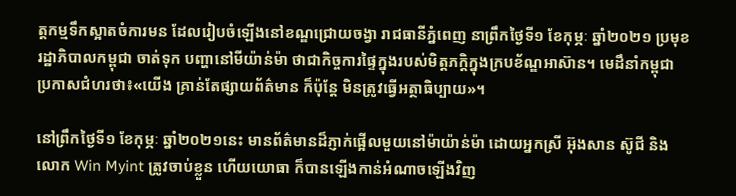ត្តកម្មទឹកស្អាតចំការមន ដែលរៀបចំឡើងនៅខណ្ឌជ្រោយចង្វា រាជធានីភ្នំពេញ នាព្រឹកថ្ងៃទី១ ខែកុម្ភៈ ឆ្នាំ២០២១ ប្រមុខរដ្ឋាភិបាលកម្ពុជា ចាត់ទុក បញ្ហានៅមីយ៉ាន់ម៉ា ថាជាកិច្ចការផ្ទៃក្នុងរបស់មិត្តភក្តិក្នុងក្របខ័ណ្ឌអាស៊ាន។ មេដឹនាំកម្ពុជា ប្រកាសជំហរថា៖«យើង គ្រាន់តែផ្សាយព័ត៌មាន ក៏ប៉ុន្តែ មិនត្រូវធ្វើអត្ថាធិប្បាយ»។

នៅព្រឹកថ្ងៃទី១ ខែកុម្ភៈ ឆ្នាំ២០២១នេះ មានព័ត៌មានដ៏ភ្ញាក់ផ្អើលមួយនៅម៉ាយ៉ាន់ម៉ា ដោយអ្នកស្រី អ៊ុងសាន ស៊ូជី និង លោក Win Myint ត្រូវចាប់ខ្លួន ហើយយោធា ក៏បានឡើងកាន់អំណាចឡើងវិញ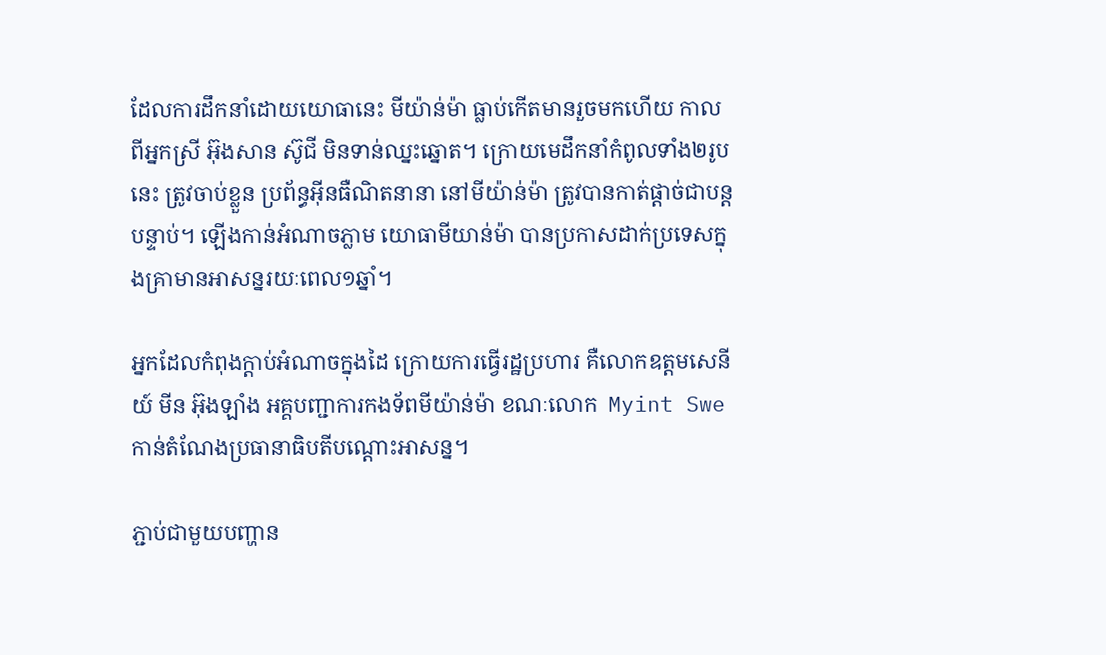ដែលការដឹកនាំដោយយោធានេះ មីយ៉ាន់ម៉ា ធ្លាប់កើតមានរួចមកហើយ កាលពីអ្នកស្រី អ៊ុងសាន ស៊ូជី មិនទាន់ឈ្នះឆ្នោត។ ក្រោយមេដឹកនាំកំពូលទាំង២រូបនេះ ត្រូវចាប់ខ្លួន ប្រព័ន្ធអ៊ីនធឺណិតនានា នៅមីយ៉ាន់ម៉ា ត្រូវបានកាត់ផ្តាច់ជាបន្តបន្ទាប់។ ឡើងកាន់អំណាចភ្លាម យោធាមីយាន់ម៉ា បានប្រកាសដាក់ប្រទេសក្នុងគ្រាមានអាសន្នរយៈពេល១ឆ្នាំ។

អ្នកដែលកំពុងក្តាប់អំណាចក្នុងដៃ ក្រោយការធ្វើរដ្ឋប្រហារ គឺលោកឧត្តមសេនីយ៍ មីន អ៊ុងឡាំង អគ្គបញ្ជាការកងទ័ពមីយ៉ាន់ម៉ា ខណៈលោក  Myint Swe កាន់តំណែងប្រធានាធិបតីបណ្តោះអាសន្ន។

ភ្ជាប់ជាមួយបញ្ហាន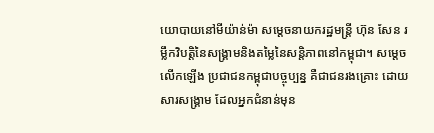យោបាយនៅមីយ៉ាន់ម៉ា សម្តេចនាយករដ្ឋមន្រ្តី ហ៊ុន សែន រម្លឹកវិបត្តិនៃសង្គ្រាមនិងតម្លៃនៃសន្តិភាពនៅកម្ពុជា។ សម្តេច លើកឡើង ប្រជាជនកម្ពុជាបច្ចុប្បន្ន គឺជាជនរងគ្រោះ ដោយសារសង្គ្រាម ដែលអ្នកជំនាន់មុន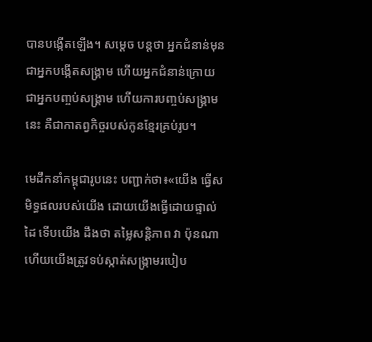បានបង្កើតឡើង។ សម្តេច បន្តថា អ្នកជំនាន់មុន ជាអ្នកបង្កើតសង្គ្រាម ហើយអ្នកជំនាន់ក្រោយ ជាអ្នកបញ្ចប់សង្គ្រាម ហើយការបញ្ចប់សង្គ្រាមនេះ គឺជាកាតព្វកិច្ចរបស់កូនខ្មែរគ្រប់រូប។

មេដឹកនាំកម្ពុជារូបនេះ បញ្ជាក់ថា៖«យើង ធ្វើសមិទ្ធផលរបស់យើង ដោយយើងធ្វើដោយផ្ទាល់ដៃ ទើបយើង ដឹងថា តម្លៃសន្តិភាព វា ប៉ុនណា ហើយយើងត្រូវទប់ស្កាត់សង្ក្រាមរបៀប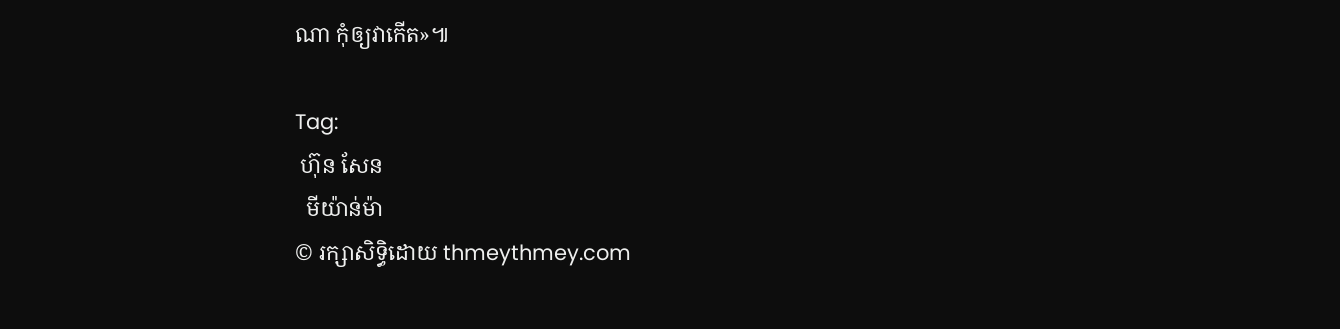ណា កុំឲ្យវាកើត»៕

Tag:
 ហ៊ុន សែន
  មីយ៉ាន់ម៉ា
© រក្សាសិទ្ធិដោយ thmeythmey.com